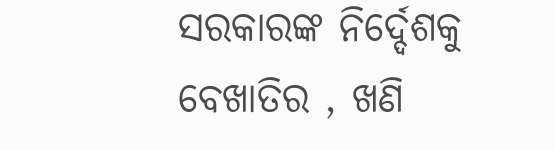ସରକାରଙ୍କ ନିର୍ଦ୍ଦେଶକୁ ବେଖାତିର , ଖଣି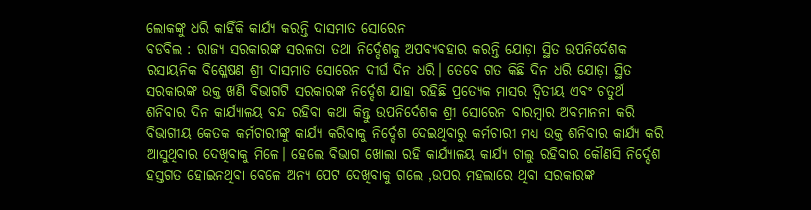ଲୋକଙ୍କୁ ଧରି କାହିଁକି କାର୍ଯ୍ୟ କରନ୍ତି ଦାସମାତ ସୋରେନ
ବଡବିଲ : ରାଜ୍ୟ ସରକାରଙ୍କ ସରଳତା ତଥା ନିର୍ଦ୍ଦେଶକୁ ଅପବ୍ୟବହାର କରନ୍ତି ଯୋଡ଼ା ସ୍ଥିତ ଉପନିର୍ଦେଶକ ରସାୟନିକ ବିଶ୍ଳେଷଣ ଶ୍ରୀ ଦାସମାତ ସୋରେନ ଦୀର୍ଘ ଦିନ ଧରି। ତେବେ ଗତ କିଛି ଦିନ ଧରି ଯୋଡ଼ା ସ୍ଥିତ ସରକାରଙ୍କ ଉକ୍ତ ଖଣି ବିଭାଗଟି ସରକାରଙ୍କ ନିର୍ଦ୍ଦେଶ ଯାହା ରହିଛି ପ୍ରତ୍ୟେକ ମାସର ଦ୍ଵିତୀୟ ଏବଂ ଚତୁର୍ଥ ଶନିବାର ଦିନ କାର୍ଯ୍ୟାଳୟ ବନ୍ଦ ରହିବା କଥା କିନ୍ତୁ ଉପନିର୍ଦେଶକ ଶ୍ରୀ ସୋରେନ ବାରମ୍ବାର ଅବମାନନା କରି ବିଭାଗୀୟ କେତକ କର୍ମଚାରୀଙ୍କୁ କାର୍ଯ୍ୟ କରିବାକୁ ନିର୍ଦ୍ଦେଶ ଦେଇଥିବାରୁ କର୍ମଚାରୀ ମଧ୍ୟ ଉକ୍ତ ଶନିବାର କାର୍ଯ୍ୟ କରି ଆସୁଥିବାର ଦେଖିବାକୁ ମିଳେ। ହେଲେ ବିଭାଗ ଖୋଲା ରହି କାର୍ଯ୍ୟାଳୟ କାର୍ଯ୍ୟ ଚାଲୁ ରହିବାର କୌଣସି ନିର୍ଦ୍ଦେଶ ହସ୍ତଗତ ହୋଇନଥିବା ବେଳେ ଅନ୍ୟ ପେଟ ଦେଖିବାକୁ ଗଲେ ,ଉପର ମହଲାରେ ଥିବା ସରକାରଙ୍କ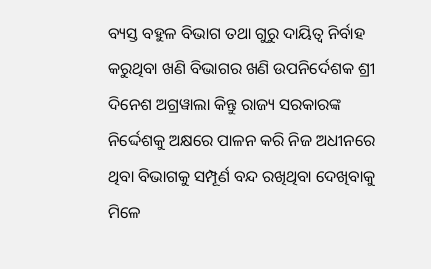ବ୍ୟସ୍ତ ବହୁଳ ବିଭାଗ ତଥା ଗୁରୁ ଦାୟିତ୍ବ ନିର୍ବାହ କରୁଥିବା ଖଣି ବିଭାଗର ଖଣି ଉପନିର୍ଦେଶକ ଶ୍ରୀ ଦିନେଶ ଅଗ୍ରୱାଲା କିନ୍ତୁ ରାଜ୍ୟ ସରକାରଙ୍କ ନିର୍ଦ୍ଦେଶକୁ ଅକ୍ଷରେ ପାଳନ କରି ନିଜ ଅଧୀନରେ ଥିବା ବିଭାଗକୁ ସମ୍ପୂର୍ଣ ବନ୍ଦ ରଖିଥିବା ଦେଖିବାକୁ ମିଳେ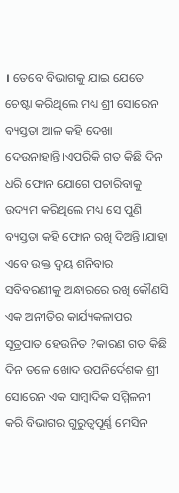। ତେବେ ବିଭାଗକୁ ଯାଇ ଯେତେ ଚେଷ୍ଟା କରିଥିଲେ ମଧ୍ୟ ଶ୍ରୀ ସୋରେନ ବ୍ୟସ୍ତତା ଆଳ କହି ଦେଖା ଦେଉନାହାନ୍ତି।ଏପରିକି ଗତ କିଛି ଦିନ ଧରି ଫୋନ ଯୋଗେ ପଚାରିବାକୁ ଉଦ୍ୟମ କରିଥିଲେ ମଧ୍ୟ ସେ ପୁଣି ବ୍ୟସ୍ତତା କହି ଫୋନ ରଖି ଦିଅନ୍ତି।ଯାହା ଏବେ ଉକ୍ତ ଦ୍ବୟ ଶନିବାର ସବିବରଣୀକୁ ଅନ୍ଧାରରେ ରଖି କୌଣସି ଏକ ଅନୀତିର କାର୍ଯ୍ୟକଳାପର ସୂତ୍ରପାତ ହେଉନିତ ?କାରଣ ଗତ କିଛି ଦିନ ତଳେ ଖୋଦ ଉପନିର୍ଦେଶକ ଶ୍ରୀ ସୋରେନ ଏକ ସାମ୍ବାଦିକ ସମ୍ମିଳନୀ କରି ବିଭାଗର ଗୁରୁତ୍ୱପୂର୍ଣ୍ଣ ମେସିନ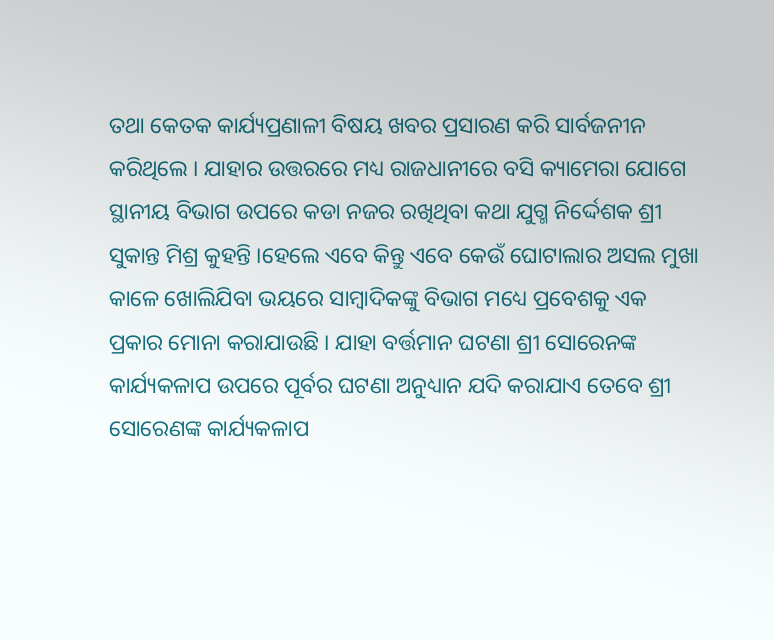ତଥା କେତକ କାର୍ଯ୍ୟପ୍ରଣାଳୀ ବିଷୟ ଖବର ପ୍ରସାରଣ କରି ସାର୍ବଜନୀନ କରିଥିଲେ । ଯାହାର ଉତ୍ତରରେ ମଧ୍ୟ ରାଜଧାନୀରେ ବସି କ୍ୟାମେରା ଯୋଗେ ସ୍ଥାନୀୟ ବିଭାଗ ଉପରେ କଡା ନଜର ରଖିଥିବା କଥା ଯୁଗ୍ମ ନିର୍ଦ୍ଦେଶକ ଶ୍ରୀ ସୁକାନ୍ତ ମିଶ୍ର କୁହନ୍ତି ।ହେଲେ ଏବେ କିନ୍ତୁ ଏବେ କେଉଁ ଘୋଟାଲାର ଅସଲ ମୁଖା କାଳେ ଖୋଲିଯିବା ଭୟରେ ସାମ୍ବାଦିକଙ୍କୁ ବିଭାଗ ମଧ୍ୟେ ପ୍ରବେଶକୁ ଏକ ପ୍ରକାର ମୋନା କରାଯାଉଛି । ଯାହା ବର୍ତ୍ତମାନ ଘଟଣା ଶ୍ରୀ ସୋରେନଙ୍କ କାର୍ଯ୍ୟକଳାପ ଉପରେ ପୂର୍ବର ଘଟଣା ଅନୁଧ୍ୟାନ ଯଦି କରାଯାଏ ତେବେ ଶ୍ରୀ ସୋରେଣଙ୍କ କାର୍ଯ୍ୟକଳାପ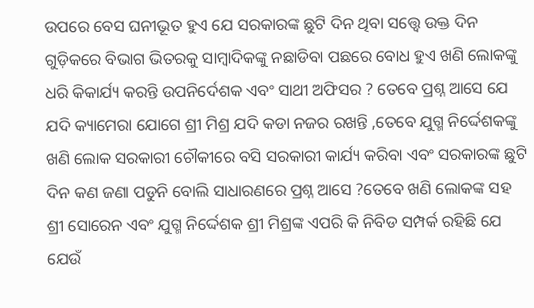ଉପରେ ବେସ ଘନୀଭୂତ ହୁଏ ଯେ ସରକାରଙ୍କ ଛୁଟି ଦିନ ଥିବା ସତ୍ତ୍ବେ ଉକ୍ତ ଦିନ ଗୁଡ଼ିକରେ ବିଭାଗ ଭିତରକୁ ସାମ୍ବାଦିକଙ୍କୁ ନଛାଡିବା ପଛରେ ବୋଧ ହୁଏ ଖଣି ଲୋକଙ୍କୁ ଧରି କିକାର୍ଯ୍ୟ କରନ୍ତି ଉପନିର୍ଦେଶକ ଏବଂ ସାଥୀ ଅଫିସର ? ତେବେ ପ୍ରଶ୍ନ ଆସେ ଯେ ଯଦି କ୍ୟାମେରା ଯୋଗେ ଶ୍ରୀ ମିଶ୍ର ଯଦି କଡା ନଜର ରଖନ୍ତି ,ତେବେ ଯୁଗ୍ମ ନିର୍ଦ୍ଦେଶକଙ୍କୁ ଖଣି ଲୋକ ସରକାରୀ ଚୌକୀରେ ବସି ସରକାରୀ କାର୍ଯ୍ୟ କରିବା ଏବଂ ସରକାରଙ୍କ ଛୁଟି ଦିନ କଣ ଜଣା ପଡୁନି ବୋଲି ସାଧାରଣରେ ପ୍ରଶ୍ନ ଆସେ ?ତେବେ ଖଣି ଲୋକଙ୍କ ସହ ଶ୍ରୀ ସୋରେନ ଏବଂ ଯୁଗ୍ମ ନିର୍ଦ୍ଦେଶକ ଶ୍ରୀ ମିଶ୍ରଙ୍କ ଏପରି କି ନିବିଡ ସମ୍ପର୍କ ରହିଛି ଯେ ଯେଉଁ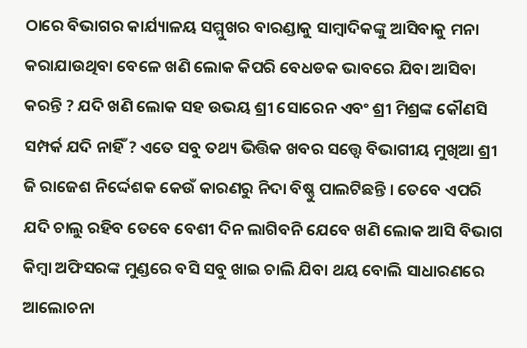ଠାରେ ବିଭାଗର କାର୍ଯ୍ୟାଳୟ ସମ୍ମୁଖର ବାରଣ୍ଡାକୁ ସାମ୍ବାଦିକଙ୍କୁ ଆସିବାକୁ ମନା କରାଯାଉଥିବା ବେଳେ ଖଣି ଲୋକ କିପରି ବେଧଡକ ଭାବରେ ଯିବା ଆସିବା କରନ୍ତି ? ଯଦି ଖଣି ଲୋକ ସହ ଉଭୟ ଶ୍ରୀ ସୋରେନ ଏବଂ ଶ୍ରୀ ମିଶ୍ରଙ୍କ କୌଣସି ସମ୍ପର୍କ ଯଦି ନାହିଁ ? ଏତେ ସବୁ ତଥ୍ୟ ଭିତ୍ତିକ ଖବର ସତ୍ତ୍ବେ ବିଭାଗୀୟ ମୁଖିଆ ଶ୍ରୀ ଜି ରାଜେଶ ନିର୍ଦ୍ଦେଶକ କେଉଁ କାରଣରୁ ନିଦା ବିଷ୍ଣୁ ପାଲଟିଛନ୍ତି । ତେବେ ଏପରି ଯଦି ଚାଲୁ ରହିବ ତେବେ ବେଶୀ ଦିନ ଲାଗିବନି ଯେବେ ଖଣି ଲୋକ ଆସି ବିଭାଗ କିମ୍ବା ଅଫିସରଙ୍କ ମୁଣ୍ଡରେ ବସି ସବୁ ଖାଇ ଚାଲି ଯିବା ଥୟ ବୋଲି ସାଧାରଣରେ ଆଲୋଚନା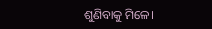ଶୁଣିବାକୁ ମିଳେ।